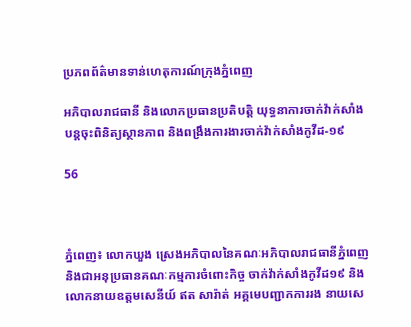ប្រភពព័ត៌មានទាន់ហេតុការណ៍ក្រុងភ្នំពេញ

អភិបាលរាជធានី និងលោកប្រធានប្រតិបត្តិ យុទ្ធនាការចាក់វ៉ាក់សាំង បន្តចុះពិនិត្យស្ថានភាព និងពង្រឹងការងារចាក់វ៉ាក់សាំងកូវីដ-១៩

56



ភ្នំពេញ៖ លោកឃួង ស្រេងអភិបាលនៃគណៈអភិបាលរាជធានីភ្នំពេញ និងជាអនុប្រធានគណៈកម្មការចំពោះកិច្ច ចាក់វ៉ាក់សាំងកូវីដ១៩ និងលោកនាយឧត្តមសេនីយ៍ ឥត សារ៉ាត់ អគ្គមេបញ្ជាកការរង នាយសេ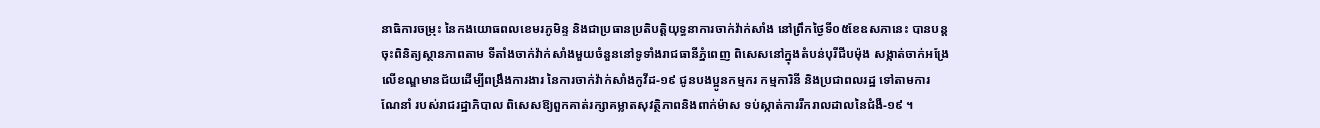នាធិការចម្រុះ នៃកងយោធពលខេមរភូមិន្ទ និងជាប្រធានប្រតិបត្តិយុទ្ធនាការចាក់វ៉ាក់សាំង នៅព្រឹកថ្ងៃទី០៥ខែឧសភានេះ បានបន្តចុះពិនិត្យស្ថានភាពតាម ទីតាំងចាក់វ៉ាក់សាំងមួយចំនួននៅទូទាំងរាជធានីភ្នំពេញ ពិសេសនៅក្នុងតំបន់បុរីជីបម៉ុង សង្កាត់ចាក់អង្រែលើខណ្ឌមានជ័យដើម្បីពង្រឹងការងារ នៃការចាក់វ៉ាក់សាំងកូវីដ-១៩ ជូនបងប្អូនកម្មករ កម្មការិនី និងប្រជាពលរដ្ឋ ទៅតាមការណែនាំ របស់រាជរដ្ឋាភិបាល ពិសេសឱ្យពួកគាត់រក្សាគម្លាតសុវត្ថិភាពនិងពាក់ម៉ាស ទប់ស្កាត់ការរីករាលដាលនៃជំងឺ-១៩ ។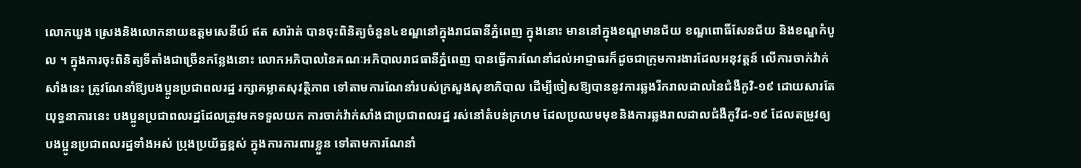លោកឃួង ស្រេងនិងលោកនាយឧត្តមសេនីយ៍ ឥត សារ៉ាត់ បានចុះពិនិត្យចំនួន៤ខណ្ឌនៅក្នុងរាជធានីភ្នំពេញ ក្នុងនោះ មាននៅក្នុងខណ្ឌមានជ័យ ខណ្ឌពោធិ៍សែនជ័យ និងខណ្ឌកំបូល ។ ក្នុងការចុះពិនិត្យទីតាំងជាច្រើនកន្លែងនោះ លោកអភិបាលនៃគណៈអភិបាលរាជធានីភ្នំពេញ បានធ្វើការណែនាំដល់អាជ្ញាធរក៏ដូចជាក្រុមការងារដែលអនុវត្តន៍ លើការចាក់វ៉ាក់សាំងនេះ ត្រូវណែនាំឱ្យបងប្អូនប្រជាពលរដ្ឋ រក្សាគម្លាតសុវត្ថិភាព ទៅតាមការណែនាំរបស់ក្រសួងសុខាភិបាល ដើម្បីចៀសឱ្យបាននូវការឆ្លងរីករាលដាលនៃជំងឺកូវិ-១៩ ដោយសារតែយុទ្ធនាការនេះ បងប្អូនប្រជាពលរដ្ឋដែលត្រូវមកទទួលយក ការចាក់វ៉ាក់សាំងជាប្រជាពលរដ្ឋ រស់នៅតំបន់ក្រហម ដែលប្រឈមមុខនិងការឆ្លងរាលដាលជំងឺកូវីដ-១៩ ដែលតម្រូវឲ្យបងប្អូនប្រជាពលរដ្ឋទាំងអស់ ប្រុងប្រយ័ត្នខ្ពស់ ក្នុងការការពារខ្លួន ទៅតាមការណែនាំ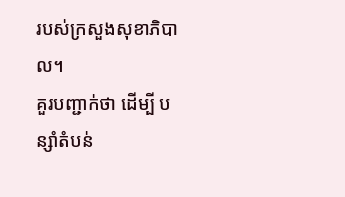របស់ក្រសួងសុខាភិបាល។
គួរបញ្ជាក់ថា ដើម្បី បន្សាំតំបន់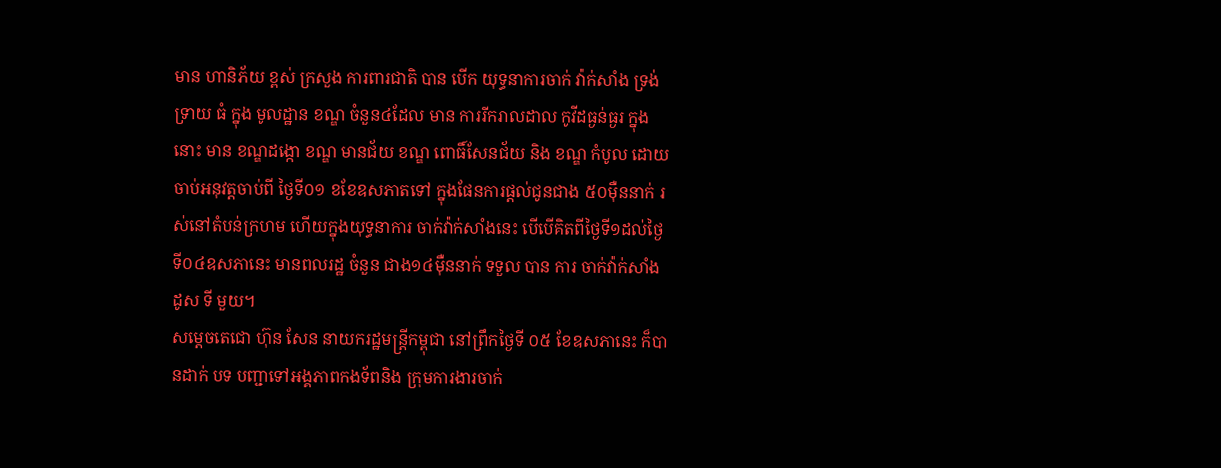មាន ហានិភ័យ ខ្ពស់ ក្រសួង ការពារជាតិ បាន បើក យុទ្ធនាការចាក់ វ៉ាក់សាំង ទ្រង់ទ្រាយ ធំ ក្នុង មូលដ្ឋាន ខណ្ឌ ចំនួន៤ដែល មាន ការរីករាលដាល កូវីដធ្ងន់ធ្ងរ ក្នុងនោះ មាន ខណ្ឌដង្កោ ខណ្ឌ មានជ័យ ខណ្ឌ ពោធិ៍សែនជ័យ និង ខណ្ឌ កំបូល ដោយចាប់អនុវត្តចាប់ពី ថ្ងៃទី០១ ខខែឧសភាតទៅ ក្នុងផែនការផ្តល់ជូនជាង ៥០ម៉ឺននាក់ រស់នៅតំបន់ក្រហម ហើយក្នុងយុទ្ធនាការ ចាក់វ៉ាក់សាំងនេះ បើបើគិតពីថ្ងៃទី១ដល់ថ្ងៃទី០៤ឧសភានេះ មានពលរដ្ឋ ចំនួន ជាង១៤ម៉ឺននាក់ ទទួល បាន ការ ចាក់វ៉ាក់សាំង ដូស ទី មួយ។
សម្តេចតេជោ ហ៊ុន សែន នាយករដ្ឋមន្ត្រីកម្ពុជា នៅព្រឹកថ្ងៃទី ០៥ ខែឧសភានេះ ក៏បានដាក់ បទ បញ្ជាទៅអង្គភាពកងទ័ពនិង ក្រុមការងារចាក់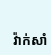វ៉ាក់សាំ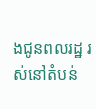ងជូនពលរដ្ឋ រស់នៅតំបន់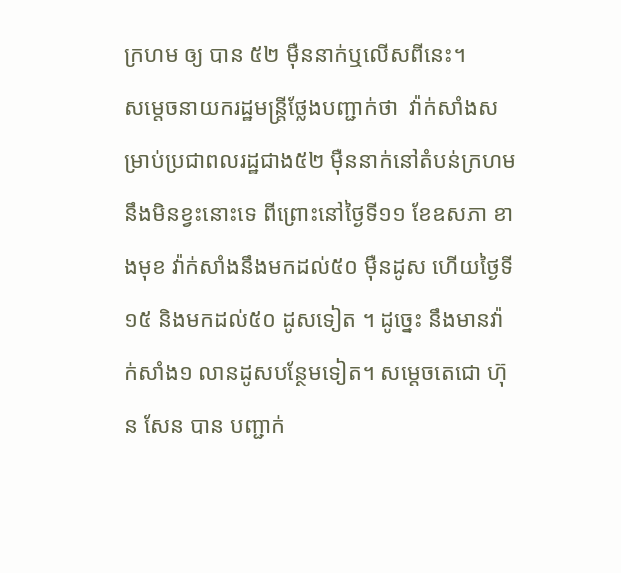ក្រហម ឲ្យ បាន ៥២ ម៉ឺននាក់ឬលើសពីនេះ។
សម្តេចនាយករដ្ឋមន្ត្រីថ្លែងបញ្ជាក់ថា  វ៉ាក់សាំងសម្រាប់ប្រជាពលរដ្ឋជាង៥២ ម៉ឺននាក់នៅតំបន់ក្រហម នឹងមិនខ្វះនោះទេ ពីព្រោះនៅថ្ងៃទី១១ ខែឧសភា ខាងមុខ វ៉ាក់សាំងនឹងមកដល់៥០ ម៉ឺនដូស ហើយថ្ងៃទី១៥ និងមកដល់៥០ ដូសទៀត ។ ដូច្នេះ នឹងមានវ៉ាក់សាំង១ លានដូសបន្ថែមទៀត។ សម្តេចតេជោ ហ៊ុន សែន បាន បញ្ជាក់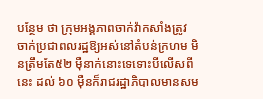បន្ថែម ថា ក្រុមអង្គភាពចាក់វ៉ាកសាំងត្រូវ ចាក់ប្រជាពលរដ្ឋឱ្យអស់នៅតំបន់ក្រហម មិនត្រឹមតែ៥២ ម៉ឺនាក់នោះទេទោះបីលើសពីនេះ ដល់ ៦០ ម៉ឺនក៏រាជរដ្ឋាភិបាលមានសម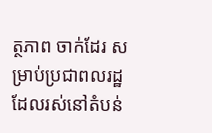ត្ថភាព ចាក់ដែរ សម្រាប់ប្រជាពលរដ្ឋដែលរស់នៅតំបន់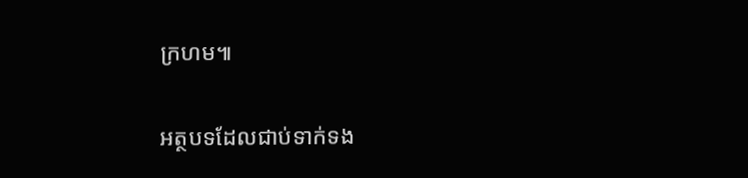ក្រហម៕

អត្ថបទដែលជាប់ទាក់ទង